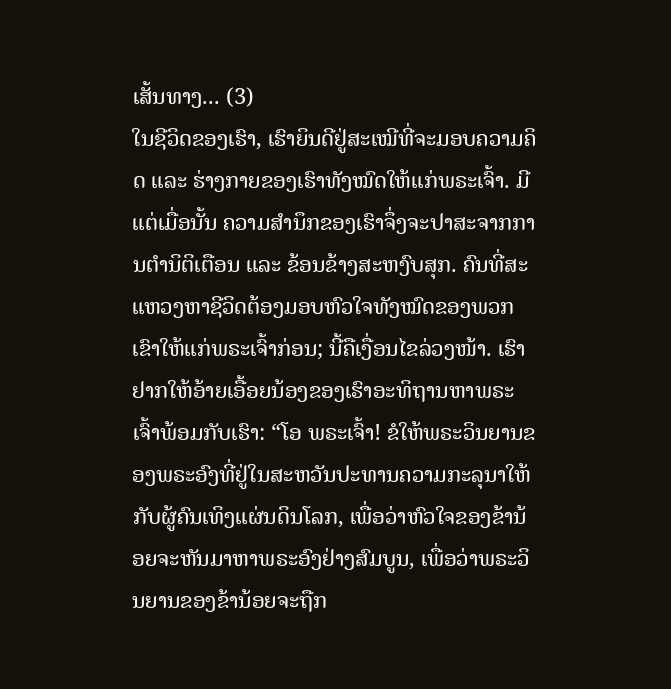ເສັ້ນທາງ... (3)
ໃນຊີວິດຂອງເຮົາ, ເຮົາຍິນດີຢູ່ສະເໝີທີ່ຈະມອບຄວາມຄິດ ແລະ ຮ່າງກາຍຂອງເຮົາທັງໝົດໃຫ້ແກ່ພຣະເຈົ້າ. ມີແຕ່ເມື່ອນັ້ນ ຄວາມສຳນຶກຂອງເຮົາຈຶ່ງຈະປາສະຈາກການຕໍານິຕິເຕືອນ ແລະ ຂ້ອນຂ້າງສະຫງົບສຸກ. ຄົນທີ່ສະແຫວງຫາຊີວິດຕ້ອງມອບຫົວໃຈທັງໝົດຂອງພວກເຂົາໃຫ້ແກ່ພຣະເຈົ້າກ່ອນ; ນີ້ຄືເງື່ອນໄຂລ່ວງໜ້າ. ເຮົາຢາກໃຫ້ອ້າຍເອື້ອຍນ້ອງຂອງເຮົາອະທິຖານຫາພຣະເຈົ້າພ້ອມກັບເຮົາ: “ໂອ ພຣະເຈົ້າ! ຂໍໃຫ້ພຣະວິນຍານຂອງພຣະອົງທີ່ຢູ່ໃນສະຫວັນປະທານຄວາມກະລຸນາໃຫ້ກັບຜູ້ຄົນເທິງແຜ່ນດິນໂລກ, ເພື່ອວ່າຫົວໃຈຂອງຂ້ານ້ອຍຈະຫັນມາຫາພຣະອົງຢ່າງສົມບູນ, ເພື່ອວ່າພຣະວິນຍານຂອງຂ້ານ້ອຍຈະຖືກ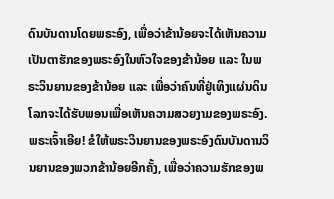ດົນບັນດານໂດຍພຣະອົງ, ເພື່ອວ່າຂ້ານ້ອຍຈະໄດ້ເຫັນຄວາມເປັນຕາຮັກຂອງພຣະອົງໃນຫົວໃຈຂອງຂ້ານ້ອຍ ແລະ ໃນພຣະວິນຍານຂອງຂ້ານ້ອຍ ແລະ ເພື່ອວ່າຄົນທີ່ຢູ່ເທິງແຜ່ນດິນໂລກຈະໄດ້ຮັບພອນເພື່ອເຫັນຄວາມສວຍງາມຂອງພຣະອົງ. ພຣະເຈົ້າເອີຍ! ຂໍໃຫ້ພຣະວິນຍານຂອງພຣະອົງດົນບັນດານວິນຍານຂອງພວກຂ້ານ້ອຍອີກຄັ້ງ, ເພື່ອວ່າຄວາມຮັກຂອງພ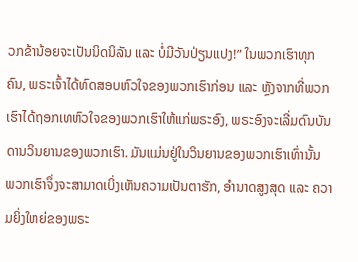ວກຂ້ານ້ອຍຈະເປັນນິດນິລັນ ແລະ ບໍ່ມີວັນປ່ຽນແປງ!” ໃນພວກເຮົາທຸກຄົນ, ພຣະເຈົ້າໄດ້ທົດສອບຫົວໃຈຂອງພວກເຮົາກ່ອນ ແລະ ຫຼັງຈາກທີ່ພວກເຮົາໄດ້ຖອກເທຫົວໃຈຂອງພວກເຮົາໃຫ້ແກ່ພຣະອົງ, ພຣະອົງຈະເລີ່ມດົນບັນດານວິນຍານຂອງພວກເຮົາ. ມັນແມ່ນຢູ່ໃນວິນຍານຂອງພວກເຮົາເທົ່ານັ້ນ ພວກເຮົາຈຶ່ງຈະສາມາດເບິ່ງເຫັນຄວາມເປັນຕາຮັກ, ອຳນາດສູງສຸດ ແລະ ຄວາມຍິ່ງໃຫຍ່ຂອງພຣະ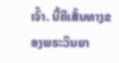ເຈົ້າ. ນີ້ຄືເສັ້ນທາງຂອງພຣະວິນຍາ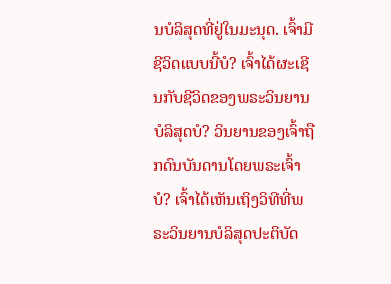ນບໍລິສຸດທີ່ຢູ່ໃນມະນຸດ. ເຈົ້າມີຊີວິດແບບນີ້ບໍ? ເຈົ້າໄດ້ຜະເຊີນກັບຊີວິດຂອງພຣະວິນຍານບໍລິສຸດບໍ? ວິນຍານຂອງເຈົ້າຖືກດົນບັນດານໂດຍພຣະເຈົ້າບໍ? ເຈົ້າໄດ້ເຫັນເຖິງວິທີທີ່ພຣະວິນຍານບໍລິສຸດປະຕິບັດ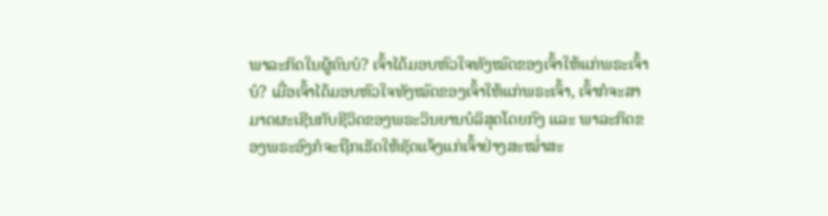ພາລະກິດໃນຜູ້ຄົນບໍ? ເຈົ້າໄດ້ມອບຫົວໃຈທັງໝົດຂອງເຈົ້າໃຫ້ແກ່ພຣະເຈົ້າບໍ? ເມື່ອເຈົ້າໄດ້ມອບຫົວໃຈທັງໝົດຂອງເຈົ້າໃຫ້ແກ່ພຣະເຈົ້າ, ເຈົ້າກໍຈະສາມາດຜະເຊີນກັບຊີວິດຂອງພຣະວິນຍານບໍລິສຸດໂດຍກົງ ແລະ ພາລະກິດຂອງພຣະອົງກໍຈະຖືກເຮັດໃຫ້ຊັດແຈ້ງແກ່ເຈົ້າຢ່າງສະໝໍ່າສະ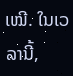ເໝີ. ໃນເວລານີ້,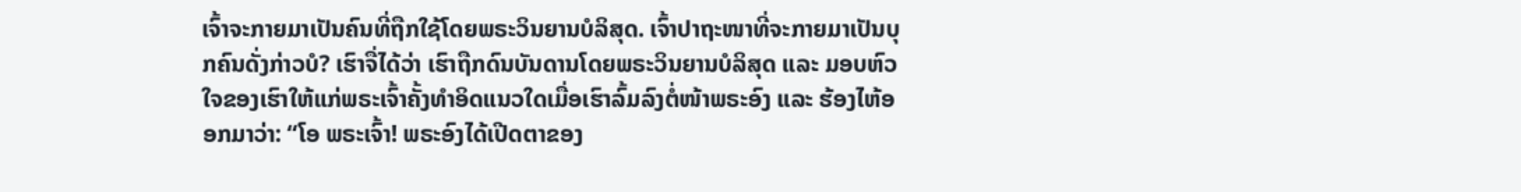ເຈົ້າຈະກາຍມາເປັນຄົນທີ່ຖືກໃຊ້ໂດຍພຣະວິນຍານບໍລິສຸດ. ເຈົ້າປາຖະໜາທີ່ຈະກາຍມາເປັນບຸກຄົນດັ່ງກ່າວບໍ? ເຮົາຈື່ໄດ້ວ່າ ເຮົາຖືກດົນບັນດານໂດຍພຣະວິນຍານບໍລິສຸດ ແລະ ມອບຫົວໃຈຂອງເຮົາໃຫ້ແກ່ພຣະເຈົ້າຄັ້ງທຳອິດແນວໃດເມື່ອເຮົາລົ້ມລົງຕໍ່ໜ້າພຣະອົງ ແລະ ຮ້ອງໄຫ້ອອກມາວ່າ: “ໂອ ພຣະເຈົ້າ! ພຣະອົງໄດ້ເປີດຕາຂອງ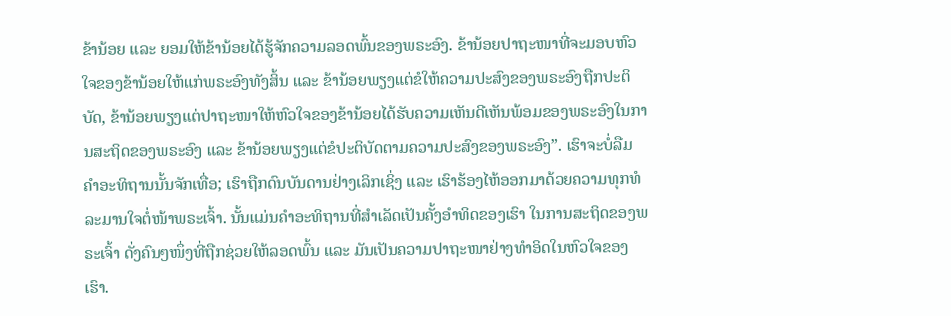ຂ້ານ້ອຍ ແລະ ຍອມໃຫ້ຂ້ານ້ອຍໄດ້ຮູ້ຈັກຄວາມລອດພົ້ນຂອງພຣະອົງ. ຂ້ານ້ອຍປາຖະໜາທີ່ຈະມອບຫົວໃຈຂອງຂ້ານ້ອຍໃຫ້ແກ່ພຣະອົງທັງສິ້ນ ແລະ ຂ້ານ້ອຍພຽງແຕ່ຂໍໃຫ້ຄວາມປະສົງຂອງພຣະອົງຖືກປະຕິບັດ, ຂ້ານ້ອຍພຽງແຕ່ປາຖະໜາໃຫ້ຫົວໃຈຂອງຂ້ານ້ອຍໄດ້ຮັບຄວາມເຫັນດີເຫັນພ້ອມຂອງພຣະອົງໃນການສະຖິດຂອງພຣະອົງ ແລະ ຂ້ານ້ອຍພຽງແຕ່ຂໍປະຕິບັດຕາມຄວາມປະສົງຂອງພຣະອົງ”. ເຮົາຈະບໍ່ລືມຄຳອະທິຖານນັ້ນຈັກເທື່ອ; ເຮົາຖືກດົນບັນດານຢ່າງເລິກເຊິ່ງ ແລະ ເຮົາຮ້ອງໄຫ້ອອກມາດ້ວຍຄວາມທຸກທໍລະມານໃຈຕໍ່ໜ້າພຣະເຈົ້າ. ນັ້ນແມ່ນຄຳອະທິຖານທີ່ສຳເລັດເປັນຄັ້ງອຳທິດຂອງເຮົາ ໃນການສະຖິດຂອງພຣະເຈົ້າ ດັ່ງຄົນໆໜຶ່ງທີ່ຖືກຊ່ວຍໃຫ້ລອດພົ້ນ ແລະ ມັນເປັນຄວາມປາຖະໜາຢ່າງທຳອິດໃນຫົວໃຈຂອງເຮົາ.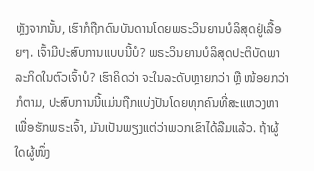ຫຼັງຈາກນັ້ນ, ເຮົາກໍຖືກດົນບັນດານໂດຍພຣະວິນຍານບໍລິສຸດຢູ່ເລື້ອຍໆ. ເຈົ້າມີປະສົບການແບບນີ້ບໍ? ພຣະວິນຍານບໍລິສຸດປະຕິບັດພາລະກິດໃນຕົວເຈົ້າບໍ? ເຮົາຄິດວ່າ ຈະໃນລະດັບຫຼາຍກວ່າ ຫຼື ໜ້ອຍກວ່າກໍຕາມ, ປະສົບການນີ້ແມ່ນຖືກແບ່ງປັນໂດຍທຸກຄົນທີ່ສະແຫວງຫາເພື່ອຮັກພຣະເຈົ້າ, ມັນເປັນພຽງແຕ່ວ່າພວກເຂົາໄດ້ລືມແລ້ວ. ຖ້າຜູ້ໃດຜູ້ໜຶ່ງ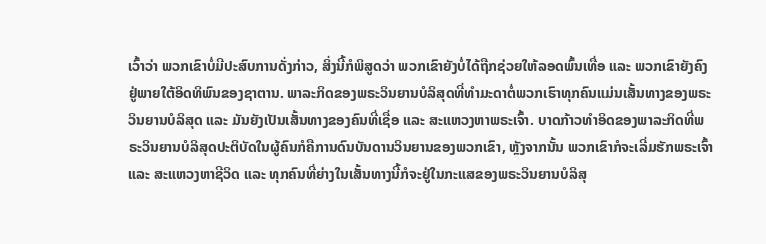ເວົ້າວ່າ ພວກເຂົາບໍ່ມີປະສົບການດັ່ງກ່າວ, ສິ່ງນີ້ກໍພິສູດວ່າ ພວກເຂົາຍັງບໍ່ໄດ້ຖືກຊ່ວຍໃຫ້ລອດພົ້ນເທື່ອ ແລະ ພວກເຂົາຍັງຄົງຢູ່ພາຍໃຕ້ອິດທິພົນຂອງຊາຕານ. ພາລະກິດຂອງພຣະວິນຍານບໍລິສຸດທີ່ທຳມະດາຕໍ່ພວກເຮົາທຸກຄົນແມ່ນເສັ້ນທາງຂອງພຣະວິນຍານບໍລິສຸດ ແລະ ມັນຍັງເປັນເສັ້ນທາງຂອງຄົນທີ່ເຊື່ອ ແລະ ສະແຫວງຫາພຣະເຈົ້າ. ບາດກ້າວທຳອິດຂອງພາລະກິດທີ່ພຣະວິນຍານບໍລິສຸດປະຕິບັດໃນຜູ້ຄົນກໍຄືການດົນບັນດານວິນຍານຂອງພວກເຂົາ, ຫຼັງຈາກນັ້ນ ພວກເຂົາກໍຈະເລີ່ມຮັກພຣະເຈົ້າ ແລະ ສະແຫວງຫາຊີວິດ ແລະ ທຸກຄົນທີ່ຍ່າງໃນເສັ້ນທາງນີ້ກໍຈະຢູ່ໃນກະແສຂອງພຣະວິນຍານບໍລິສຸ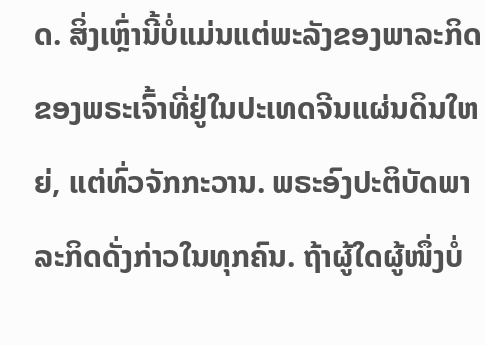ດ. ສິ່ງເຫຼົ່ານີ້ບໍ່ແມ່ນແຕ່ພະລັງຂອງພາລະກິດຂອງພຣະເຈົ້າທີ່ຢູ່ໃນປະເທດຈີນແຜ່ນດິນໃຫຍ່, ແຕ່ທົ່ວຈັກກະວານ. ພຣະອົງປະຕິບັດພາລະກິດດັ່ງກ່າວໃນທຸກຄົນ. ຖ້າຜູ້ໃດຜູ້ໜຶ່ງບໍ່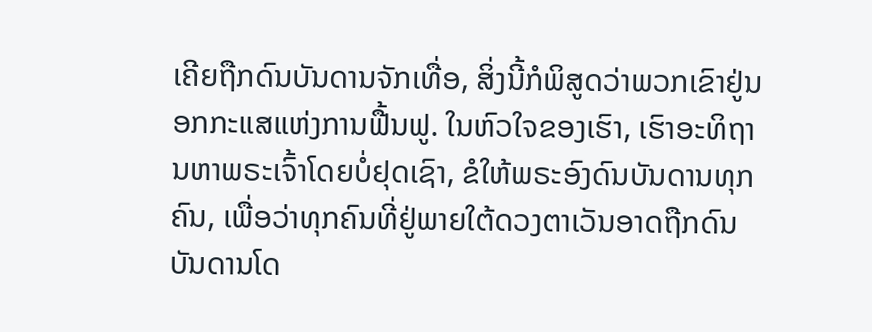ເຄີຍຖືກດົນບັນດານຈັກເທື່ອ, ສິ່ງນີ້ກໍພິສູດວ່າພວກເຂົາຢູ່ນອກກະແສແຫ່ງການຟື້ນຟູ. ໃນຫົວໃຈຂອງເຮົາ, ເຮົາອະທິຖານຫາພຣະເຈົ້າໂດຍບໍ່ຢຸດເຊົາ, ຂໍໃຫ້ພຣະອົງດົນບັນດານທຸກຄົນ, ເພື່ອວ່າທຸກຄົນທີ່ຢູ່ພາຍໃຕ້ດວງຕາເວັນອາດຖືກດົນບັນດານໂດ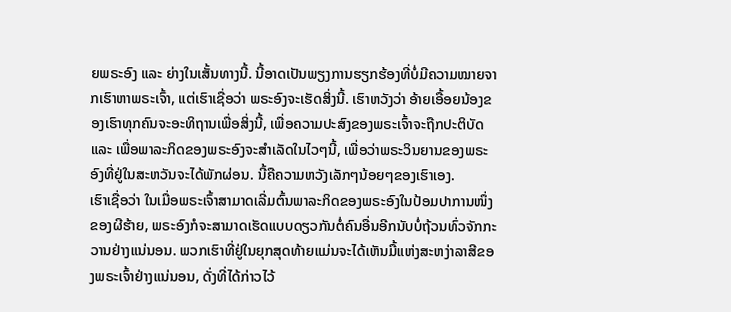ຍພຣະອົງ ແລະ ຍ່າງໃນເສັ້ນທາງນີ້. ນີ້ອາດເປັນພຽງການຮຽກຮ້ອງທີ່ບໍ່ມີຄວາມໝາຍຈາກເຮົາຫາພຣະເຈົ້າ, ແຕ່ເຮົາເຊື່ອວ່າ ພຣະອົງຈະເຮັດສິ່ງນີ້. ເຮົາຫວັງວ່າ ອ້າຍເອື້ອຍນ້ອງຂອງເຮົາທຸກຄົນຈະອະທິຖານເພື່ອສິ່ງນີ້, ເພື່ອຄວາມປະສົງຂອງພຣະເຈົ້າຈະຖືກປະຕິບັດ ແລະ ເພື່ອພາລະກິດຂອງພຣະອົງຈະສຳເລັດໃນໄວໆນີ້, ເພື່ອວ່າພຣະວິນຍານຂອງພຣະອົງທີ່ຢູ່ໃນສະຫວັນຈະໄດ້ພັກຜ່ອນ. ນີ້ຄືຄວາມຫວັງເລັກໆນ້ອຍໆຂອງເຮົາເອງ.
ເຮົາເຊື່ອວ່າ ໃນເມື່ອພຣະເຈົ້າສາມາດເລີ່ມຕົ້ນພາລະກິດຂອງພຣະອົງໃນປ້ອມປາການໜຶ່ງຂອງຜີຮ້າຍ, ພຣະອົງກໍຈະສາມາດເຮັດແບບດຽວກັນຕໍ່ຄົນອື່ນອີກນັບບໍ່ຖ້ວນທົ່ວຈັກກະວານຢ່າງແນ່ນອນ. ພວກເຮົາທີ່ຢູ່ໃນຍຸກສຸດທ້າຍແມ່ນຈະໄດ້ເຫັນມື້ແຫ່ງສະຫງ່າລາສີຂອງພຣະເຈົ້າຢ່າງແນ່ນອນ, ດັ່ງທີ່ໄດ້ກ່າວໄວ້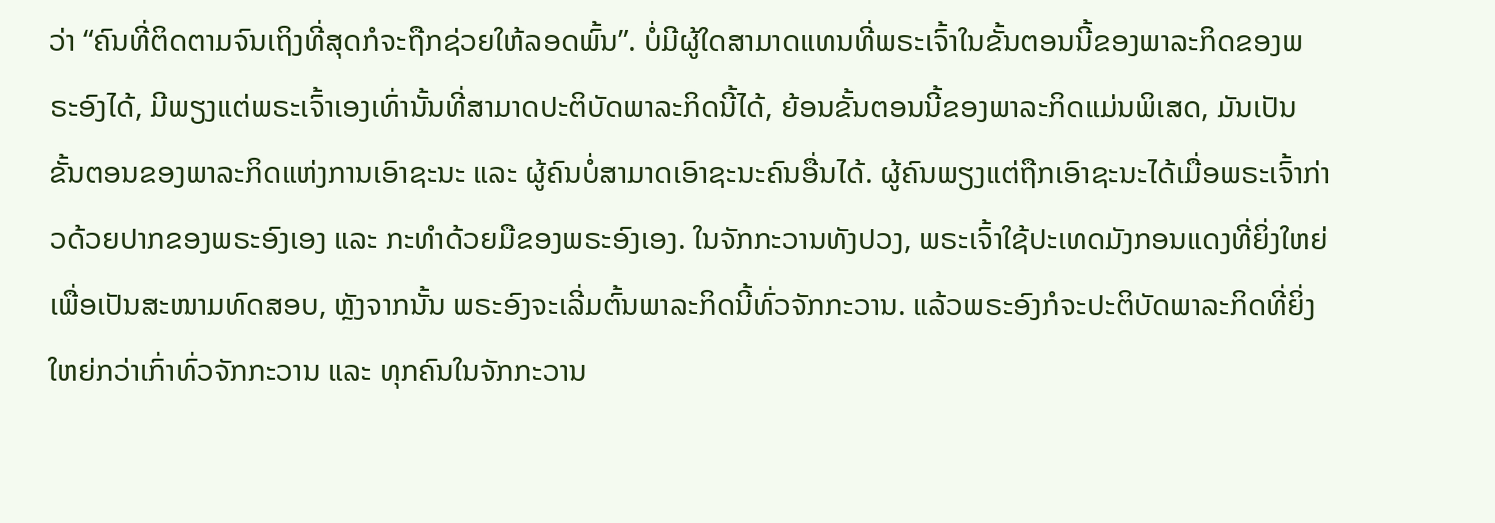ວ່າ “ຄົນທີ່ຕິດຕາມຈົນເຖິງທີ່ສຸດກໍຈະຖືກຊ່ວຍໃຫ້ລອດພົ້ນ”. ບໍ່ມີຜູ້ໃດສາມາດແທນທີ່ພຣະເຈົ້າໃນຂັ້ນຕອນນີ້ຂອງພາລະກິດຂອງພຣະອົງໄດ້, ມີພຽງແຕ່ພຣະເຈົ້າເອງເທົ່ານັ້ນທີ່ສາມາດປະຕິບັດພາລະກິດນີ້ໄດ້, ຍ້ອນຂັ້ນຕອນນີ້ຂອງພາລະກິດແມ່ນພິເສດ, ມັນເປັນຂັ້ນຕອນຂອງພາລະກິດແຫ່ງການເອົາຊະນະ ແລະ ຜູ້ຄົນບໍ່ສາມາດເອົາຊະນະຄົນອື່ນໄດ້. ຜູ້ຄົນພຽງແຕ່ຖືກເອົາຊະນະໄດ້ເມື່ອພຣະເຈົ້າກ່າວດ້ວຍປາກຂອງພຣະອົງເອງ ແລະ ກະທຳດ້ວຍມືຂອງພຣະອົງເອງ. ໃນຈັກກະວານທັງປວງ, ພຣະເຈົ້າໃຊ້ປະເທດມັງກອນແດງທີ່ຍິ່ງໃຫຍ່ເພື່ອເປັນສະໜາມທົດສອບ, ຫຼັງຈາກນັ້ນ ພຣະອົງຈະເລີ່ມຕົ້ນພາລະກິດນີ້ທົ່ວຈັກກະວານ. ແລ້ວພຣະອົງກໍຈະປະຕິບັດພາລະກິດທີ່ຍິ່ງໃຫຍ່ກວ່າເກົ່າທົ່ວຈັກກະວານ ແລະ ທຸກຄົນໃນຈັກກະວານ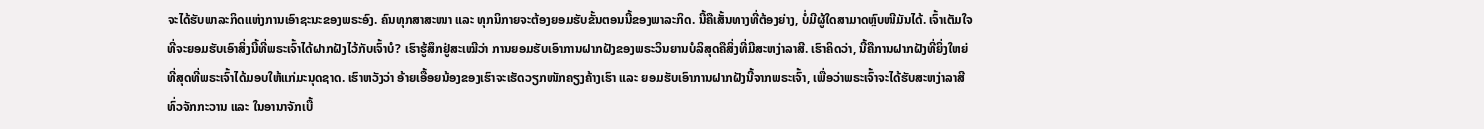ຈະໄດ້ຮັບພາລະກິດແຫ່ງການເອົາຊະນະຂອງພຣະອົງ. ຄົນທຸກສາສະໜາ ແລະ ທຸກນິກາຍຈະຕ້ອງຍອມຮັບຂັ້ນຕອນນີ້ຂອງພາລະກິດ. ນີ້ຄືເສັ້ນທາງທີ່ຕ້ອງຍ່າງ, ບໍ່ມີຜູ້ໃດສາມາດຫຼົບໜີມັນໄດ້. ເຈົ້າເຕັມໃຈທີ່ຈະຍອມຮັບເອົາສິ່ງນີ້ທີ່ພຣະເຈົ້າໄດ້ຝາກຝັງໄວ້ກັບເຈົ້າບໍ? ເຮົາຮູ້ສຶກຢູ່ສະເໝີວ່າ ການຍອມຮັບເອົາການຝາກຝັງຂອງພຣະວິນຍານບໍລິສຸດຄືສິ່ງທີ່ມີສະຫງ່າລາສີ. ເຮົາຄິດວ່າ, ນີ້ຄືການຝາກຝັງທີ່ຍິ່ງໃຫຍ່ທີ່ສຸດທີ່ພຣະເຈົ້າໄດ້ມອບໃຫ້ແກ່ມະນຸດຊາດ. ເຮົາຫວັງວ່າ ອ້າຍເອື້ອຍນ້ອງຂອງເຮົາຈະເຮັດວຽກໜັກຄຽງຄ້າງເຮົາ ແລະ ຍອມຮັບເອົາການຝາກຝັງນີ້ຈາກພຣະເຈົ້າ, ເພື່ອວ່າພຣະເຈົ້າຈະໄດ້ຮັບສະຫງ່າລາສີທົ່ວຈັກກະວານ ແລະ ໃນອານາຈັກເບື້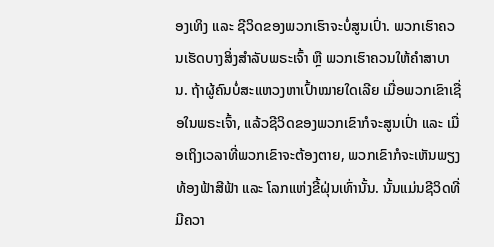ອງເທິງ ແລະ ຊີວິດຂອງພວກເຮົາຈະບໍ່ສູນເປົ່າ. ພວກເຮົາຄວນເຮັດບາງສິ່ງສຳລັບພຣະເຈົ້າ ຫຼື ພວກເຮົາຄວນໃຫ້ຄຳສາບານ. ຖ້າຜູ້ຄົນບໍ່ສະແຫວງຫາເປົ້າໝາຍໃດເລີຍ ເມື່ອພວກເຂົາເຊື່ອໃນພຣະເຈົ້າ, ແລ້ວຊີວິດຂອງພວກເຂົາກໍຈະສູນເປົ່າ ແລະ ເມື່ອເຖິງເວລາທີ່ພວກເຂົາຈະຕ້ອງຕາຍ, ພວກເຂົາກໍຈະເຫັນພຽງທ້ອງຟ້າສີຟ້າ ແລະ ໂລກແຫ່ງຂີ້ຝຸ່ນເທົ່ານັ້ນ. ນັ້ນແມ່ນຊີວິດທີ່ມີຄວາ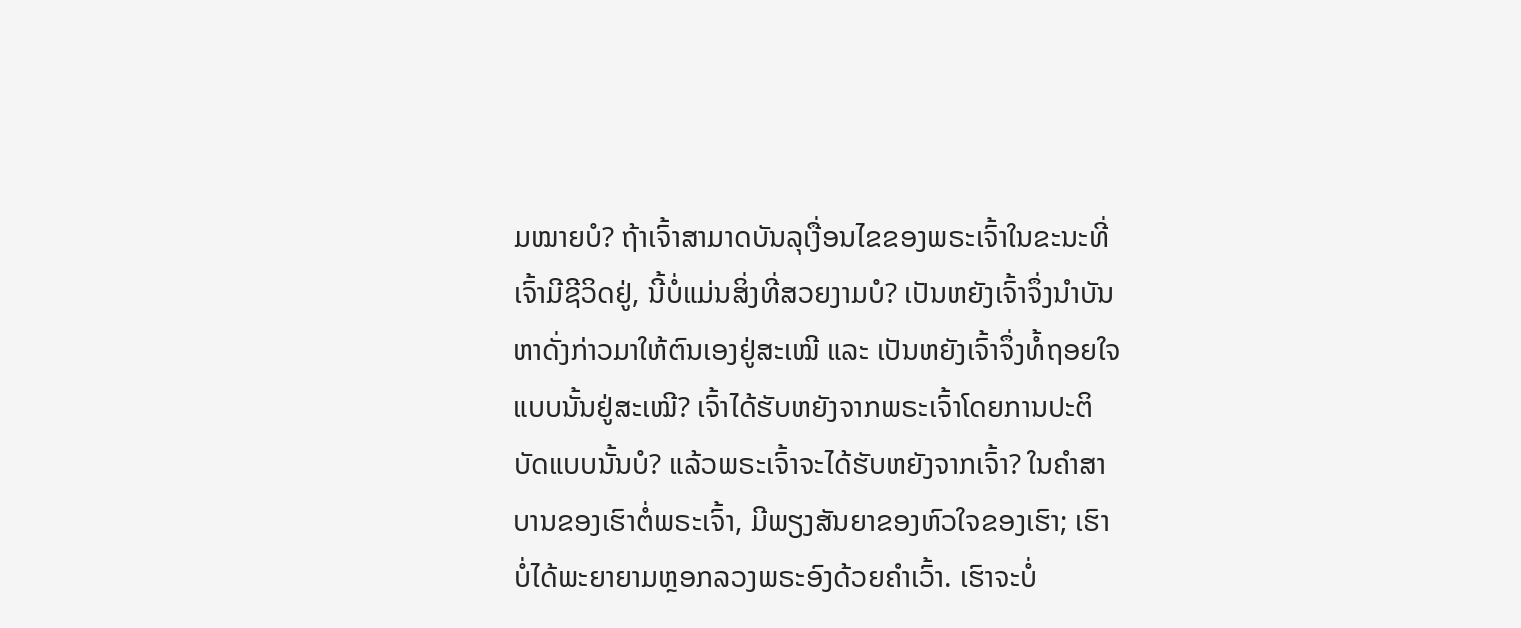ມໝາຍບໍ? ຖ້າເຈົ້າສາມາດບັນລຸເງື່ອນໄຂຂອງພຣະເຈົ້າໃນຂະນະທີ່ເຈົ້າມີຊີວິດຢູ່, ນີ້ບໍ່ແມ່ນສິ່ງທີ່ສວຍງາມບໍ? ເປັນຫຍັງເຈົ້າຈຶ່ງນໍາບັນຫາດັ່ງກ່າວມາໃຫ້ຕົນເອງຢູ່ສະເໝີ ແລະ ເປັນຫຍັງເຈົ້າຈຶ່ງທໍ້ຖອຍໃຈແບບນັ້ນຢູ່ສະເໝີ? ເຈົ້າໄດ້ຮັບຫຍັງຈາກພຣະເຈົ້າໂດຍການປະຕິບັດແບບນັ້ນບໍ? ແລ້ວພຣະເຈົ້າຈະໄດ້ຮັບຫຍັງຈາກເຈົ້າ? ໃນຄຳສາບານຂອງເຮົາຕໍ່ພຣະເຈົ້າ, ມີພຽງສັນຍາຂອງຫົວໃຈຂອງເຮົາ; ເຮົາບໍ່ໄດ້ພະຍາຍາມຫຼອກລວງພຣະອົງດ້ວຍຄຳເວົ້າ. ເຮົາຈະບໍ່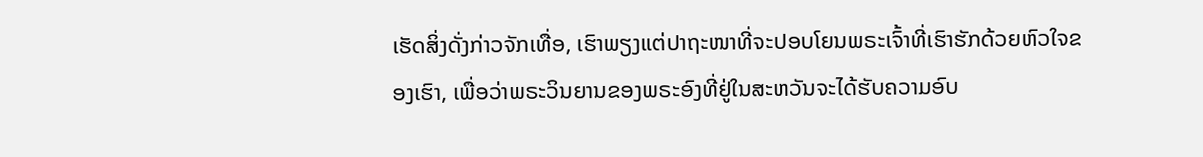ເຮັດສິ່ງດັ່ງກ່າວຈັກເທື່ອ, ເຮົາພຽງແຕ່ປາຖະໜາທີ່ຈະປອບໂຍນພຣະເຈົ້າທີ່ເຮົາຮັກດ້ວຍຫົວໃຈຂອງເຮົາ, ເພື່ອວ່າພຣະວິນຍານຂອງພຣະອົງທີ່ຢູ່ໃນສະຫວັນຈະໄດ້ຮັບຄວາມອົບ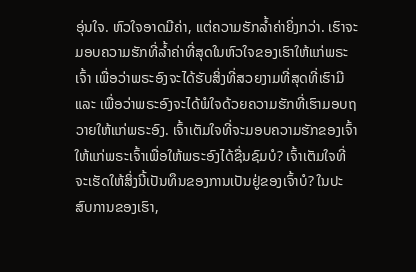ອຸ່ນໃຈ. ຫົວໃຈອາດມີຄ່າ, ແຕ່ຄວາມຮັກລໍ້າຄ່າຍິ່ງກວ່າ. ເຮົາຈະມອບຄວາມຮັກທີ່ລໍ້າຄ່າທີ່ສຸດໃນຫົວໃຈຂອງເຮົາໃຫ້ແກ່ພຣະເຈົ້າ ເພື່ອວ່າພຣະອົງຈະໄດ້ຮັບສິ່ງທີ່ສວຍງາມທີ່ສຸດທີ່ເຮົາມີ ແລະ ເພື່ອວ່າພຣະອົງຈະໄດ້ພໍໃຈດ້ວຍຄວາມຮັກທີ່ເຮົາມອບຖວາຍໃຫ້ແກ່ພຣະອົງ. ເຈົ້າເຕັມໃຈທີ່ຈະມອບຄວາມຮັກຂອງເຈົ້າໃຫ້ແກ່ພຣະເຈົ້າເພື່ອໃຫ້ພຣະອົງໄດ້ຊື່ນຊົມບໍ? ເຈົ້າເຕັມໃຈທີ່ຈະເຮັດໃຫ້ສິ່ງນີ້ເປັນທຶນຂອງການເປັນຢູ່ຂອງເຈົ້າບໍ? ໃນປະສົບການຂອງເຮົາ,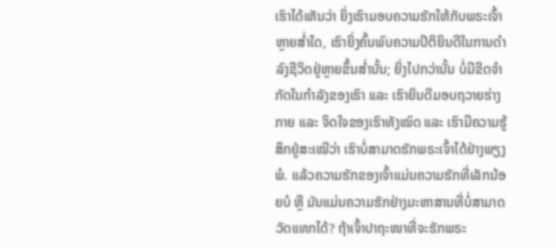ເຮົາໄດ້ເຫັນວ່າ ຍິ່ງເຮົາມອບຄວາມຮັກໃຫ້ກັບພຣະເຈົ້າຫຼາຍສໍ່າໃດ, ເຮົາຍິ່ງຄົ້ນພົບຄວາມປິຕິຍິນດີໃນການດຳລົງຊີວິດຢູ່ຫຼາຍຂຶ້ນສໍ່ານັ້ນ; ຍິ່ງໄປກວ່ານັ້ນ ບໍ່ມີຂີດຈຳກັດໃນກຳລັງຂອງເຮົາ ແລະ ເຮົາຍິນດີມອບຖວາຍຮ່າງກາຍ ແລະ ຈິດໃຈຂອງເຮົາທັງໝົດ ແລະ ເຮົາມີຄວາມຮູ້ສຶກຢູ່ສະເໝີວ່າ ເຮົາບໍ່ສາມາດຮັກພຣະເຈົ້າໄດ້ຢ່າງພຽງພໍ. ແລ້ວຄວາມຮັກຂອງເຈົ້າແມ່ນຄວາມຮັກທີ່ເລັກນ້ອຍບໍ ຫຼື ມັນແມ່ນຄວາມຮັກຢ່າງມະຫາສານທີ່ບໍ່ສາມາດວັດແທກໄດ້? ຖ້າເຈົ້າປາຖະໜາທີ່ຈະຮັກພຣະ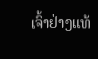ເຈົ້າຢ່າງແທ້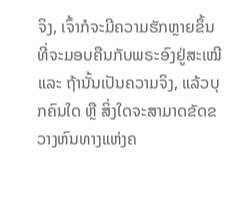ຈິງ, ເຈົ້າກໍຈະມີຄວາມຮັກຫຼາຍຂຶ້ນທີ່ຈະມອບຄືນກັບພຣະອົງຢູ່ສະເໝີ ແລະ ຖ້ານັ້ນເປັນຄວາມຈິງ, ແລ້ວບຸກຄົນໃດ ຫຼື ສິ່ງໃດຈະສາມາດຂັດຂວາງຫົນທາງແຫ່ງຄ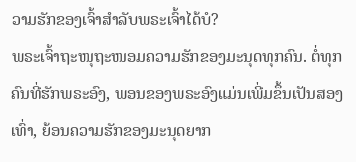ວາມຮັກຂອງເຈົ້າສຳລັບພຣະເຈົ້າໄດ້ບໍ?
ພຣະເຈົ້າຖະໜຸຖະໜອມຄວາມຮັກຂອງມະນຸດທຸກຄົນ. ຕໍ່ທຸກຄົນທີ່ຮັກພຣະອົງ, ພອນຂອງພຣະອົງແມ່ນເພີ່ມຂຶ້ນເປັນສອງເທົ່າ, ຍ້ອນຄວາມຮັກຂອງມະນຸດຍາກ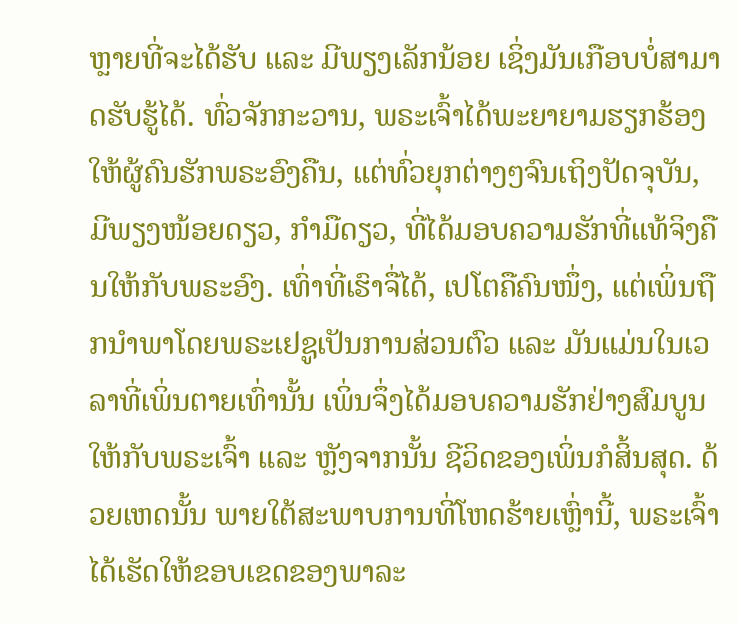ຫຼາຍທີ່ຈະໄດ້ຮັບ ແລະ ມີພຽງເລັກນ້ອຍ ເຊິ່ງມັນເກືອບບໍ່ສາມາດຮັບຮູ້ໄດ້. ທົ່ວຈັກກະວານ, ພຣະເຈົ້າໄດ້ພະຍາຍາມຮຽກຮ້ອງໃຫ້ຜູ້ຄົນຮັກພຣະອົງຄືນ, ແຕ່ທົ່ວຍຸກຕ່າງໆຈົນເຖິງປັດຈຸບັນ, ມີພຽງໜ້ອຍດຽວ, ກຳມືດຽວ, ທີ່ໄດ້ມອບຄວາມຮັກທີ່ແທ້ຈິງຄືນໃຫ້ກັບພຣະອົງ. ເທົ່າທີ່ເຮົາຈື່ໄດ້, ເປໂຕຄືຄົນໜຶ່ງ, ແຕ່ເພິ່ນຖືກນໍາພາໂດຍພຣະເຢຊູເປັນການສ່ວນຕົວ ແລະ ມັນແມ່ນໃນເວລາທີ່ເພິ່ນຕາຍເທົ່ານັ້ນ ເພິ່ນຈຶ່ງໄດ້ມອບຄວາມຮັກຢ່າງສົມບູນໃຫ້ກັບພຣະເຈົ້າ ແລະ ຫຼັງຈາກນັ້ນ ຊີວິດຂອງເພິ່ນກໍສິ້ນສຸດ. ດ້ວຍເຫດນັ້ນ ພາຍໃຕ້ສະພາບການທີ່ໂຫດຮ້າຍເຫຼົ່ານີ້, ພຣະເຈົ້າໄດ້ເຮັດໃຫ້ຂອບເຂດຂອງພາລະ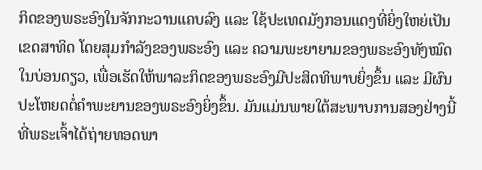ກິດຂອງພຣະອົງໃນຈັກກະວານແຄບລົງ ແລະ ໃຊ້ປະເທດມັງກອນແດງທີ່ຍິ່ງໃຫຍ່ເປັນເຂດສາທິດ ໂດຍສຸມກຳລັງຂອງພຣະອົງ ແລະ ຄວາມພະຍາຍາມຂອງພຣະອົງທັງໝົດໃນບ່ອນດຽວ, ເພື່ອເຮັດໃຫ້ພາລະກິດຂອງພຣະອົງມີປະສິດທິພາບຍິ່ງຂຶ້ນ ແລະ ມີຜົນປະໂຫຍດຕໍ່ຄຳພະຍານຂອງພຣະອົງຍິ່ງຂຶ້ນ. ມັນແມ່ນພາຍໃຕ້ສະພາບການສອງຢ່າງນີ້ ທີ່ພຣະເຈົ້າໄດ້ຖ່າຍທອດພາ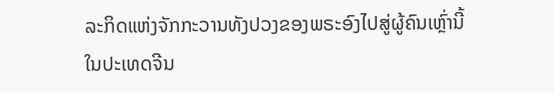ລະກິດແຫ່ງຈັກກະວານທັງປວງຂອງພຣະອົງໄປສູ່ຜູ້ຄົນເຫຼົ່ານີ້ໃນປະເທດຈີນ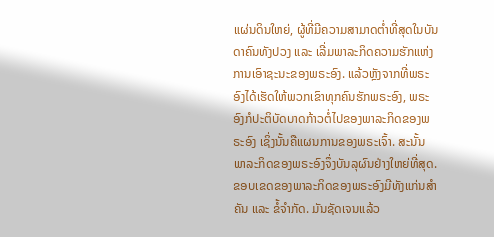ແຜ່ນດິນໃຫຍ່, ຜູ້ທີ່ມີຄວາມສາມາດຕໍ່າທີ່ສຸດໃນບັນດາຄົນທັງປວງ ແລະ ເລີ່ມພາລະກິດຄວາມຮັກແຫ່ງການເອົາຊະນະຂອງພຣະອົງ. ແລ້ວຫຼັງຈາກທີ່ພຣະອົງໄດ້ເຮັດໃຫ້ພວກເຂົາທຸກຄົນຮັກພຣະອົງ, ພຣະອົງກໍປະຕິບັດບາດກ້າວຕໍ່ໄປຂອງພາລະກິດຂອງພຣະອົງ ເຊິ່ງນັ້ນຄືແຜນການຂອງພຣະເຈົ້າ. ສະນັ້ນ ພາລະກິດຂອງພຣະອົງຈຶ່ງບັນລຸຜົນຢ່າງໃຫຍ່ທີ່ສຸດ. ຂອບເຂດຂອງພາລະກິດຂອງພຣະອົງມີທັງແກ່ນສຳຄັນ ແລະ ຂໍ້ຈຳກັດ. ມັນຊັດເຈນແລ້ວ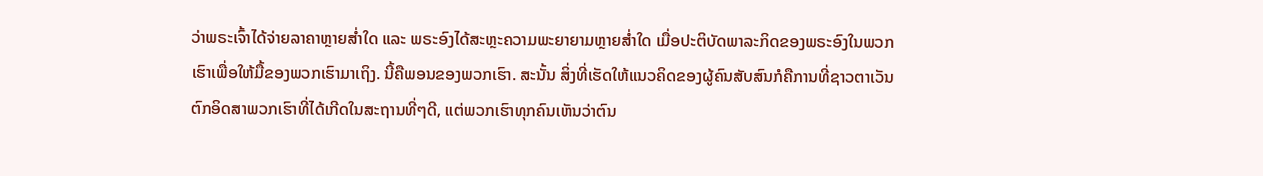ວ່າພຣະເຈົ້າໄດ້ຈ່າຍລາຄາຫຼາຍສໍ່າໃດ ແລະ ພຣະອົງໄດ້ສະຫຼະຄວາມພະຍາຍາມຫຼາຍສໍ່າໃດ ເມື່ອປະຕິບັດພາລະກິດຂອງພຣະອົງໃນພວກເຮົາເພື່ອໃຫ້ມື້ຂອງພວກເຮົາມາເຖິງ. ນີ້ຄືພອນຂອງພວກເຮົາ. ສະນັ້ນ ສິ່ງທີ່ເຮັດໃຫ້ແນວຄິດຂອງຜູ້ຄົນສັບສົນກໍຄືການທີ່ຊາວຕາເວັນຕົກອິດສາພວກເຮົາທີ່ໄດ້ເກີດໃນສະຖານທີ່ໆດີ, ແຕ່ພວກເຮົາທຸກຄົນເຫັນວ່າຕົນ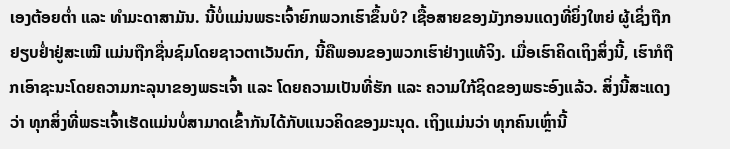ເອງຕ້ອຍຕໍ່າ ແລະ ທຳມະດາສາມັນ. ນີ້ບໍ່ແມ່ນພຣະເຈົ້າຍົກພວກເຮົາຂຶ້ນບໍ? ເຊື້ອສາຍຂອງມັງກອນແດງທີ່ຍິ່ງໃຫຍ່ ຜູ້ເຊິ່ງຖືກຢຽບຢໍ່າຢູ່ສະເໝີ ແມ່ນຖືກຊື່ນຊົມໂດຍຊາວຕາເວັນຕົກ, ນີ້ຄືພອນຂອງພວກເຮົາຢ່າງແທ້ຈິງ. ເມື່ອເຮົາຄິດເຖິງສິ່ງນີ້, ເຮົາກໍຖືກເອົາຊະນະໂດຍຄວາມກະລຸນາຂອງພຣະເຈົ້າ ແລະ ໂດຍຄວາມເປັນທີ່ຮັກ ແລະ ຄວາມໃກ້ຊິດຂອງພຣະອົງແລ້ວ. ສິ່ງນີ້ສະແດງວ່າ ທຸກສິ່ງທີ່ພຣະເຈົ້າເຮັດແມ່ນບໍ່ສາມາດເຂົ້າກັນໄດ້ກັບແນວຄິດຂອງມະນຸດ. ເຖິງແມ່ນວ່າ ທຸກຄົນເຫຼົ່ານີ້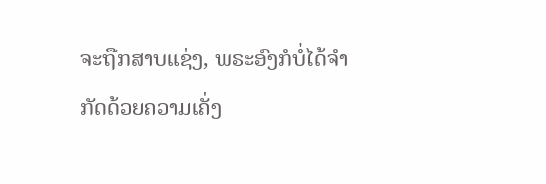ຈະຖືກສາບແຊ່ງ, ພຣະອົງກໍບໍ່ໄດ້ຈຳກັດດ້ວຍຄວາມເຄັ່ງ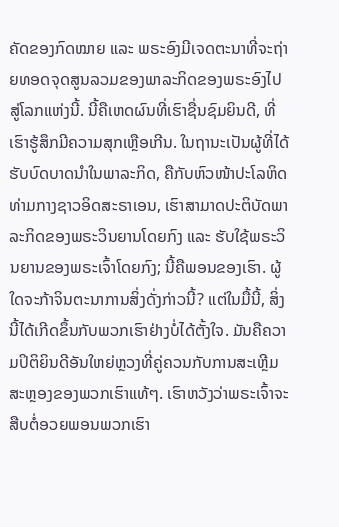ຄັດຂອງກົດໝາຍ ແລະ ພຣະອົງມີເຈດຕະນາທີ່ຈະຖ່າຍທອດຈຸດສູນລວມຂອງພາລະກິດຂອງພຣະອົງໄປສູ່ໂລກແຫ່ງນີ້. ນີ້ຄືເຫດຜົນທີ່ເຮົາຊື່ນຊົມຍິນດີ, ທີ່ເຮົາຮູ້ສຶກມີຄວາມສຸກເຫຼືອເກີນ. ໃນຖານະເປັນຜູ້ທີ່ໄດ້ຮັບບົດບາດນໍາໃນພາລະກິດ, ຄືກັບຫົວໜ້າປະໂລຫິດທ່າມກາງຊາວອິດສະຣາເອນ, ເຮົາສາມາດປະຕິບັດພາລະກິດຂອງພຣະວິນຍານໂດຍກົງ ແລະ ຮັບໃຊ້ພຣະວິນຍານຂອງພຣະເຈົ້າໂດຍກົງ; ນີ້ຄືພອນຂອງເຮົາ. ຜູ້ໃດຈະກ້າຈິນຕະນາການສິ່ງດັ່ງກ່າວນີ້? ແຕ່ໃນມື້ນີ້, ສິ່ງນີ້ໄດ້ເກີດຂຶ້ນກັບພວກເຮົາຢ່າງບໍ່ໄດ້ຕັ້ງໃຈ. ມັນຄືຄວາມປິຕິຍິນດີອັນໃຫຍ່ຫຼວງທີ່ຄູ່ຄວນກັບການສະເຫຼີມສະຫຼອງຂອງພວກເຮົາແທ້ໆ. ເຮົາຫວັງວ່າພຣະເຈົ້າຈະສືບຕໍ່ອວຍພອນພວກເຮົາ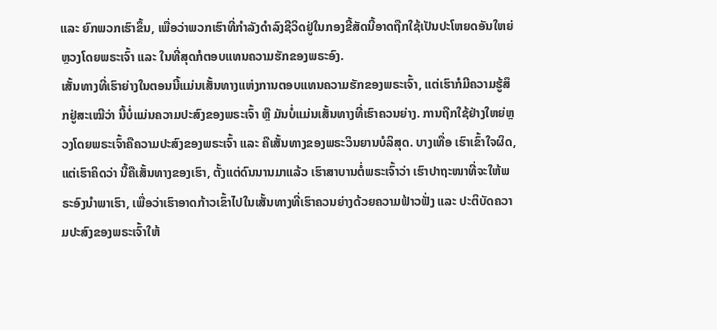ແລະ ຍົກພວກເຮົາຂຶ້ນ, ເພື່ອວ່າພວກເຮົາທີ່ກຳລັງດຳລົງຊີວິດຢູ່ໃນກອງຂີ້ສັດນີ້ອາດຖືກໃຊ້ເປັນປະໂຫຍດອັນໃຫຍ່ຫຼວງໂດຍພຣະເຈົ້າ ແລະ ໃນທີ່ສຸດກໍຕອບແທນຄວາມຮັກຂອງພຣະອົງ.
ເສັ້ນທາງທີ່ເຮົາຍ່າງໃນຕອນນີ້ແມ່ນເສັ້ນທາງແຫ່ງການຕອບແທນຄວາມຮັກຂອງພຣະເຈົ້າ, ແຕ່ເຮົາກໍມີຄວາມຮູ້ສຶກຢູ່ສະເໝີວ່າ ນີ້ບໍ່ແມ່ນຄວາມປະສົງຂອງພຣະເຈົ້າ ຫຼື ມັນບໍ່ແມ່ນເສັ້ນທາງທີ່ເຮົາຄວນຍ່າງ. ການຖືກໃຊ້ຢ່າງໃຫຍ່ຫຼວງໂດຍພຣະເຈົ້າຄືຄວາມປະສົງຂອງພຣະເຈົ້າ ແລະ ຄືເສັ້ນທາງຂອງພຣະວິນຍານບໍລິສຸດ. ບາງເທື່ອ ເຮົາເຂົ້າໃຈຜິດ, ແຕ່ເຮົາຄິດວ່າ ນີ້ຄືເສັ້ນທາງຂອງເຮົາ, ຕັ້ງແຕ່ດົນນານມາແລ້ວ ເຮົາສາບານຕໍ່ພຣະເຈົ້າວ່າ ເຮົາປາຖະໜາທີ່ຈະໃຫ້ພຣະອົງນໍາພາເຮົາ, ເພື່ອວ່າເຮົາອາດກ້າວເຂົ້າໄປໃນເສັ້ນທາງທີ່ເຮົາຄວນຍ່າງດ້ວຍຄວາມຟ້າວຟັ່ງ ແລະ ປະຕິບັດຄວາມປະສົງຂອງພຣະເຈົ້າໃຫ້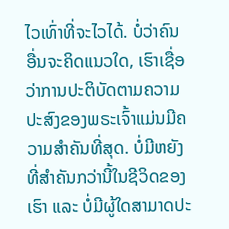ໄວເທົ່າທີ່ຈະໄວໄດ້. ບໍ່ວ່າຄົນອື່ນຈະຄິດແນວໃດ, ເຮົາເຊື່ອວ່າການປະຕິບັດຕາມຄວາມປະສົງຂອງພຣະເຈົ້າແມ່ນມີຄວາມສຳຄັນທີ່ສຸດ. ບໍ່ມີຫຍັງທີ່ສຳຄັນກວ່ານີ້ໃນຊີວິດຂອງເຮົາ ແລະ ບໍ່ມີຜູ້ໃດສາມາດປະ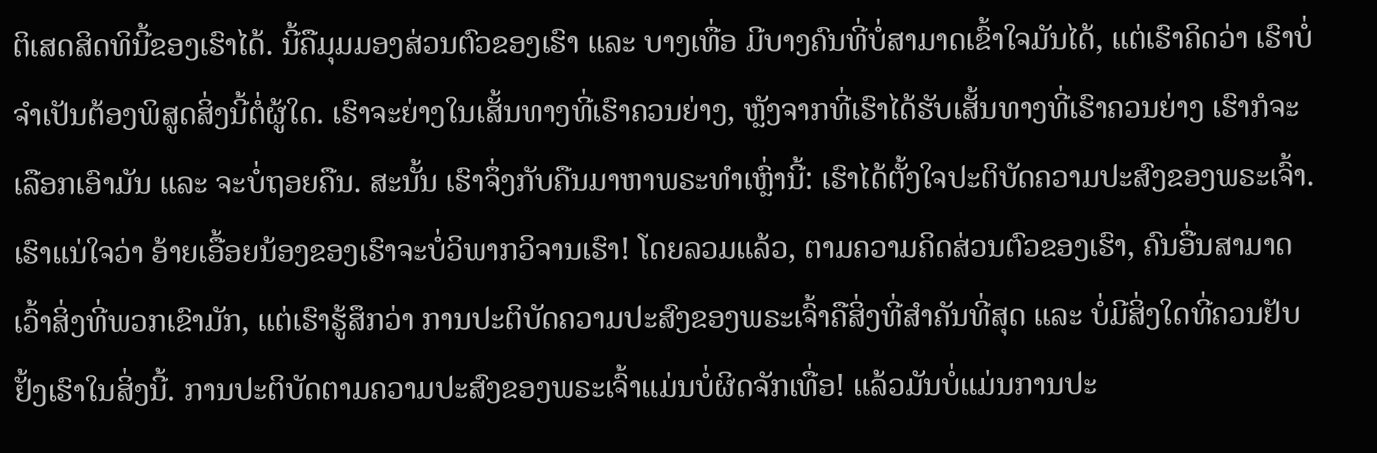ຕິເສດສິດທິນີ້ຂອງເຮົາໄດ້. ນີ້ຄືມຸມມອງສ່ວນຕົວຂອງເຮົາ ແລະ ບາງເທື່ອ ມີບາງຄົນທີ່ບໍ່ສາມາດເຂົ້າໃຈມັນໄດ້, ແຕ່ເຮົາຄິດວ່າ ເຮົາບໍ່ຈໍາເປັນຕ້ອງພິສູດສິ່ງນີ້ຕໍ່ຜູ້ໃດ. ເຮົາຈະຍ່າງໃນເສັ້ນທາງທີ່ເຮົາຄວນຍ່າງ, ຫຼັງຈາກທີ່ເຮົາໄດ້ຮັບເສັ້ນທາງທີ່ເຮົາຄວນຍ່າງ ເຮົາກໍຈະເລືອກເອົາມັນ ແລະ ຈະບໍ່ຖອຍຄືນ. ສະນັ້ນ ເຮົາຈຶ່ງກັບຄືນມາຫາພຣະທຳເຫຼົ່ານີ້: ເຮົາໄດ້ຕັ້ງໃຈປະຕິບັດຄວາມປະສົງຂອງພຣະເຈົ້າ. ເຮົາແນ່ໃຈວ່າ ອ້າຍເອື້ອຍນ້ອງຂອງເຮົາຈະບໍ່ວິພາກວິຈານເຮົາ! ໂດຍລວມແລ້ວ, ຕາມຄວາມຄິດສ່ວນຕົວຂອງເຮົາ, ຄົນອື່ນສາມາດເວົ້າສິ່ງທີ່ພວກເຂົາມັກ, ແຕ່ເຮົາຮູ້ສຶກວ່າ ການປະຕິບັດຄວາມປະສົງຂອງພຣະເຈົ້າຄືສິ່ງທີ່ສຳຄັນທີ່ສຸດ ແລະ ບໍ່ມີສິ່ງໃດທີ່ຄວນຢັບຢັ້ງເຮົາໃນສິ່ງນີ້. ການປະຕິບັດຕາມຄວາມປະສົງຂອງພຣະເຈົ້າແມ່ນບໍ່ຜິດຈັກເທື່ອ! ແລ້ວມັນບໍ່ແມ່ນການປະ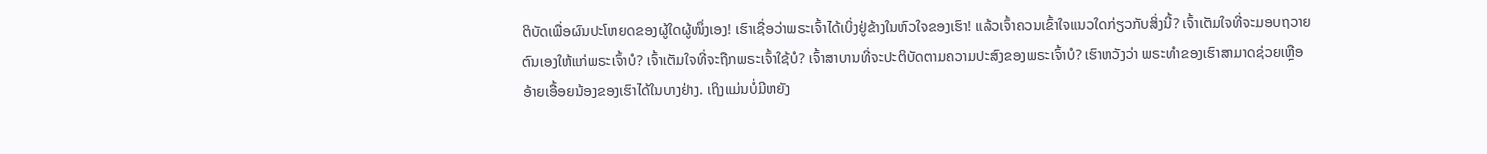ຕິບັດເພື່ອຜົນປະໂຫຍດຂອງຜູ້ໃດຜູ້ໜຶ່ງເອງ! ເຮົາເຊື່ອວ່າພຣະເຈົ້າໄດ້ເບິ່ງຢູ່ຂ້າງໃນຫົວໃຈຂອງເຮົາ! ແລ້ວເຈົ້າຄວນເຂົ້າໃຈແນວໃດກ່ຽວກັບສິ່ງນີ້? ເຈົ້າເຕັມໃຈທີ່ຈະມອບຖວາຍຕົນເອງໃຫ້ແກ່ພຣະເຈົ້າບໍ? ເຈົ້າເຕັມໃຈທີ່ຈະຖືກພຣະເຈົ້າໃຊ້ບໍ? ເຈົ້າສາບານທີ່ຈະປະຕິບັດຕາມຄວາມປະສົງຂອງພຣະເຈົ້າບໍ? ເຮົາຫວັງວ່າ ພຣະທຳຂອງເຮົາສາມາດຊ່ວຍເຫຼືອອ້າຍເອື້ອຍນ້ອງຂອງເຮົາໄດ້ໃນບາງຢ່າງ. ເຖິງແມ່ນບໍ່ມີຫຍັງ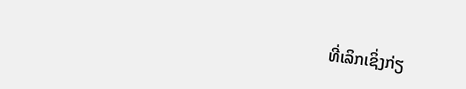ທີ່ເລິກເຊິ່ງກ່ຽ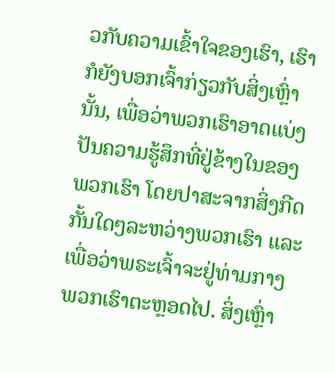ວກັບຄວາມເຂົ້າໃຈຂອງເຮົາ, ເຮົາກໍຍັງບອກເຈົ້າກ່ຽວກັບສິ່ງເຫຼົ່ານັ້ນ, ເພື່ອວ່າພວກເຮົາອາດແບ່ງປັນຄວາມຮູ້ສຶກທີ່ຢູ່ຂ້າງໃນຂອງພວກເຮົາ ໂດຍປາສະຈາກສິ່ງກີດກັ້ນໃດໆລະຫວ່າງພວກເຮົາ ແລະ ເພື່ອວ່າພຣະເຈົ້າຈະຢູ່ທ່າມກາງພວກເຮົາຕະຫຼອດໄປ. ສິ່ງເຫຼົ່າ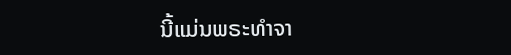ນີ້ແມ່ນພຣະທຳຈາ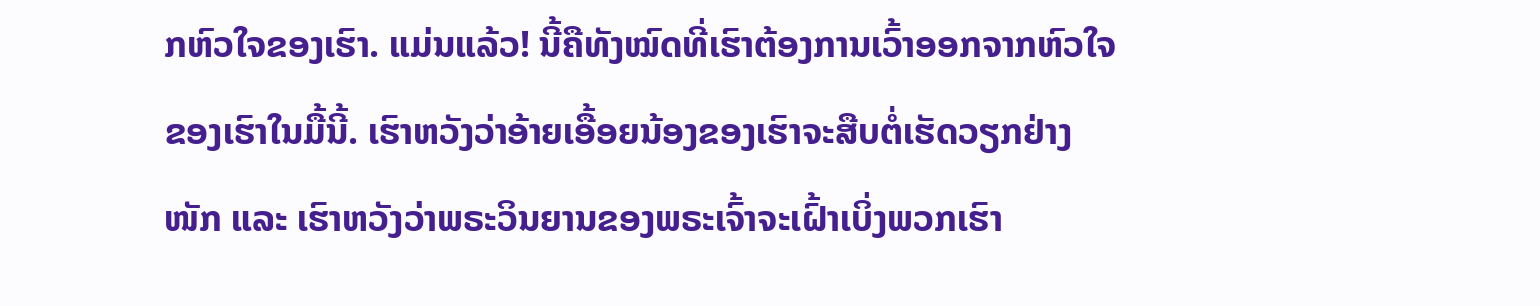ກຫົວໃຈຂອງເຮົາ. ແມ່ນແລ້ວ! ນີ້ຄືທັງໝົດທີ່ເຮົາຕ້ອງການເວົ້າອອກຈາກຫົວໃຈຂອງເຮົາໃນມື້ນີ້. ເຮົາຫວັງວ່າອ້າຍເອື້ອຍນ້ອງຂອງເຮົາຈະສືບຕໍ່ເຮັດວຽກຢ່າງໜັກ ແລະ ເຮົາຫວັງວ່າພຣະວິນຍານຂອງພຣະເຈົ້າຈະເຝົ້າເບິ່ງພວກເຮົາ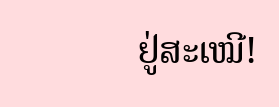ຢູ່ສະເໝີ!